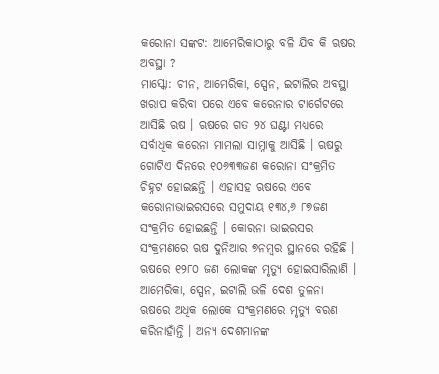କରୋନା ସଙ୍କଟ: ଆମେରିକାଠାରୁ ବଳି ଯିବ କି ଋଷର ଅବସ୍ଥା ?
ମାସ୍କୋ: ଚୀନ, ଆମେରିକା, ସ୍ପେନ, ଇଟାଲିର ଅବସ୍ଥା ଖରାପ କରିବା ପରେ ଏବେ କରେନାର ଟାର୍ଗେଟରେ ଆସିଛି ଋଷ । ଋଷରେ ଗତ ୨୪ ଘଣ୍ଟା ମଧ୍ୟରେ ସର୍ବାଧିକ କରେନା ମାମଲା ସାମ୍ନାକୁ ଆସିଛି । ଋଷରୁ ଗୋଟିଏ ଦିନରେ ୧୦୬୩୩ଜଣ କରୋନା ସଂକ୍ରମିତ ଚିହ୍ନଟ ହୋଇଛନ୍ତି । ଏହାସହ ଋଷରେ ଏବେ କରୋନାଭାଇରସରେ ସମୁଦାୟ ୧୩୪,୬ ୮୭ଜଣ ସଂକ୍ରମିତ ହୋଇଛନ୍ତି । କୋରନା ଭାଇରସର ସଂକ୍ରମଣରେ ଋଷ ଦୁନିଆର ୭ନମ୍ବର ସ୍ଥାନରେ ରହିଛି । ଋଷରେ ୧୨୮୦ ଜଣ ଲୋକଙ୍କ ମୃତ୍ୟୁ ହୋଇସାରିଲାଣି । ଆମେରିକା, ସ୍ପେନ, ଇଟାଲି ଭଳି ଦେଶ ତୁଳନା ଋଷରେ ଅଧିକ ଲୋକେ ସଂକ୍ରମଣରେ ମୃତ୍ୟୁ ବରଣ କରିନାହାଁନ୍ତି । ଅନ୍ୟ ଦେଶମାନଙ୍କ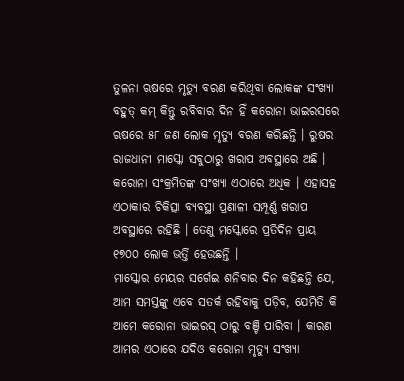ତୁଳନା ଋଷରେ ମୃତ୍ୟୁ ବରଣ କରିଥିବା ଲୋକଙ୍କ ସଂଖ୍ୟା ବହୁତ୍ କମ୍ କିନ୍ତୁ ରବିବାର ଦିନ ହିଁ କରୋନା ଭାଇରସରେ ଋଷରେ ୫୮ ଜଣ ଲୋକ ମୃତ୍ୟୁ ବରଣ କରିଛନ୍ତି । ରୁଷର ରାଜଧାନୀ ମାସ୍କୋ ସବୁଠାରୁ ଖରାପ ଅବସ୍ଥାରେ ଅଛି । କରୋନା ସଂକ୍ରମିତଙ୍କ ସଂଖ୍ୟା ଏଠାରେ ଅଧିକ । ଏହାସହ ଏଠାକାର ଚିକିତ୍ସା ବ୍ୟବସ୍ଥା ପ୍ରଣାଳୀ ସମ୍ପୂର୍ଣ୍ଣ ଖରାପ ଅବସ୍ଥାରେ ରହିଛି । ତେଣୁ ମସ୍କୋରେ ପ୍ରତିଦିନ ପ୍ରାୟ ୧୭୦୦ ଲୋକ ଭର୍ତ୍ତି ହେଉଛନ୍ତି ।
ମାସ୍କୋର ମେୟର ସର୍ଗେଇ ଶନିବାର ଦିନ କହିଛନ୍ତି ଯେ, ଆମ ସମସ୍ତଙ୍କୁ ଏବେ ସତର୍କ ରହିବାକୁ ପଡ଼ିବ, ଯେମିତି କି ଆମେ କରୋନା ଭାଇରସ୍ ଠାରୁ ବଞ୍ଚି ପାରିବା । କାରଣ ଆମର ଏଠାରେ ଯଦିଓ କରୋନା ମୃତ୍ୟୁ ସଂଖ୍ୟା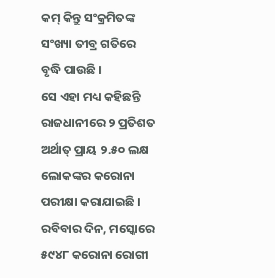କମ୍ କିନ୍ତୁ ସଂକ୍ରମିତଙ୍କ ସଂଖ୍ୟା ତୀବ୍ର ଗତିରେ ବୃଦ୍ଧି ପାଉଛି ।
ସେ ଏହା ମଧ୍ୟ କହିଛନ୍ତି ରାଜଧାନୀରେ ୨ ପ୍ରତିଶତ ଅର୍ଥାତ୍ ପ୍ରାୟ ୨.୫୦ ଲକ୍ଷ ଲୋକଙ୍କର କରୋନା ପରୀକ୍ଷା କରାଯାଇଛି । ରବିବାର ଦିନ, ମସ୍କୋରେ ୫୯୪୮ କରୋନା ରୋଗୀ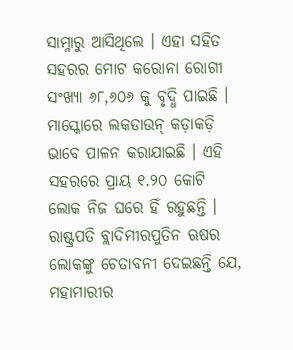ସାମ୍ନାରୁ ଆସିଥିଲେ । ଏହା ସହିତ ସହରର ମୋଟ କରୋନା ରୋଗୀ ସଂଖ୍ୟା ୬୮,୬୦୬ କୁ ବୃଦ୍ଧି ପାଇଛି ।
ମାସ୍କୋରେ ଲକଡାଉନ୍ କଡ଼ାକଡ଼ି ଭାବେ ପାଳନ କରାଯାଇଛି । ଏହି ସହରରେ ପ୍ରାୟ ୧.୨୦ କୋଟି ଲୋକ ନିଜ ଘରେ ହିଁ ରହୁଛନ୍ତି । ରାଷ୍ଟ୍ରପତି ବ୍ଲାଦିମୀରପୁତିନ ଋଷର ଲୋକଙ୍କୁ ଚେତାବନୀ ଦେଇଛନ୍ତି ଯେ, ମହାମାରୀର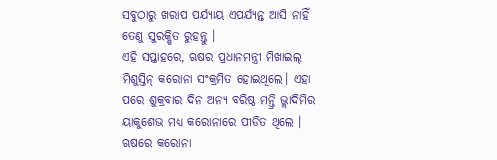ସବୁଠାରୁ ଖରାପ ପର୍ଯ୍ୟାୟ ଏପର୍ଯ୍ୟନ୍ତ ଆସି ନାହିଁ ତେଣୁ ସୁରକ୍ଷିତ ରୁହନ୍ତୁ ।
ଏହି ସପ୍ତାହରେ, ଋଷର ପ୍ରଧାନମନ୍ତ୍ରୀ ମିଖାଇଲ୍ ମିଶୁସ୍ତିନ୍ କରୋନା ସଂକ୍ରମିତ ହୋଇଥିଲେ। ଏହା ପରେ ଶୁକ୍ରବାର ଦିନ ଅନ୍ୟ ବରିଷ୍ଠ ମନ୍ତ୍ରି ଭ୍ଲାଦିମିର ୟାକୁଶେଭ ମଧ୍ୟ କରୋନାରେ ପୀଡିତ ଥିଲେ ।
ଋଷରେ କରୋନା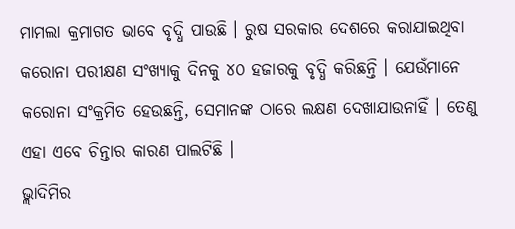ମାମଲା କ୍ରମାଗତ ଭାବେ ବୃଦ୍ଧି ପାଉଛି । ରୁଷ ସରକାର ଦେଶରେ କରାଯାଇଥିବା କରୋନା ପରୀକ୍ଷଣ ସଂଖ୍ୟାକୁ ଦିନକୁ ୪୦ ହଜାରକୁ ବୃଦ୍ଧି କରିଛନ୍ତି । ଯେଉଁମାନେ କରୋନା ସଂକ୍ରମିତ ହେଉଛନ୍ତି, ସେମାନଙ୍କ ଠାରେ ଲକ୍ଷଣ ଦେଖାଯାଉନାହିଁ । ତେଣୁ ଏହା ଏବେ ଚିନ୍ତାର କାରଣ ପାଲଟିଛି ।
ଭ୍ଲାଦିମିର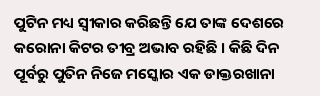ପୁଟିନ ମଧ୍ୟ ସ୍ୱୀକାର କରିଛନ୍ତି ଯେ ତାଙ୍କ ଦେଶରେ କରୋନା କିଟର ତୀବ୍ର ଅଭାବ ରହିଛି । କିଛି ଦିନ ପୂର୍ବରୁ ପୁତିନ ନିଜେ ମସ୍କୋର ଏକ ଡାକ୍ତରଖାନା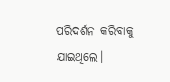ପରିଦର୍ଶନ କରିବାକୁ ଯାଇଥିଲେ।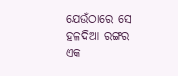ଯେଉଁଠାରେ ସେ ହଳଦିଆ ରଙ୍ଗର ଏକ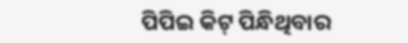ପିପିଇ କିଟ୍ ପିନ୍ଧିଥିବାର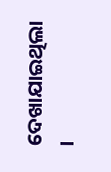ଦେଖାଯାଇଥିଲା ।